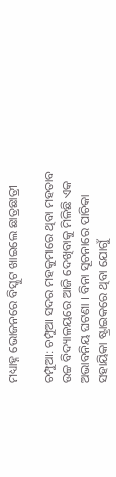ମଧ୍ୟାହ୍ନ ଭୋଜନରେ ବିସ୍କୁଟ ଖାଇଲେ ଛାତ୍ରଛାତ୍ରୀ

ଚମ୍ପୁଆ: ଚମ୍ପୁଆ ସଦର ମହକୁମାରେ ଥିବା ମହତାବ ଉଚ୍ଚ ବିଦ୍ୟାଳୟରେ ଆଜି ଦେଖିବାକୁ ମିଳିଛି ଏକ ଅଭାବନିୟ ଘଟଣା । ବିନା ସୂଚନାରେ ପାଚିକା ସହାୟିକା ଷ୍ଟ୍ରାଇକରେ ଥିବା ଯୋଗୁଁ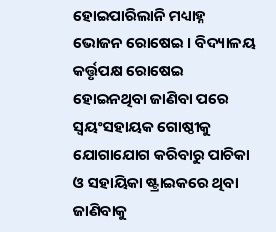ହୋଇପାରିଲାନି ମଧ୍ୟାହ୍ନ ଭୋଜନ ରୋଷେଇ । ବିଦ୍ୟାଳୟ କର୍ତ୍ତୃପକ୍ଷ ରୋଷେଇ ହୋଇନଥିବା ଜାଣିବା ପରେ ସ୍ୱୟଂସହାୟକ ଗୋଷ୍ଠୀକୁ ଯୋଗାଯୋଗ କରିବାରୁ ପାଚିକା ଓ ସହାୟିକା ଷ୍ଟ୍ରାଇକରେ ଥିବା ଜାଣିବାକୁ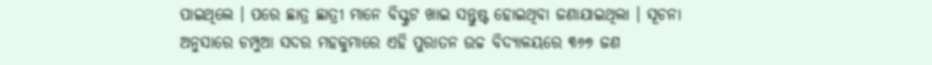ପାଇଥିଲେ । ପରେ ଛାତ୍ର ଛାତ୍ରୀ ମାନେ ବିସ୍କୁଟ ଖାଇ ସନ୍ତୁଷ୍ଟ ହୋଇଥିବା ଜଣାଯାଇଥିଲା । ସୂଚନା ଅନୁସାରେ ଚମ୍ପୁଆ ସଦର ମହକୁମାରେ ଏହି ପୁରାତନ ଉଚ୍ଚ ବିଦ୍ୟାଳୟରେ ୩୬୭ ଜଣ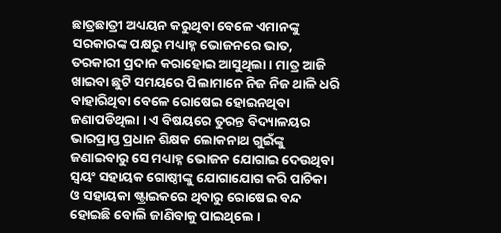ଛାତ୍ରଛାତ୍ରୀ ଅଧ୍ୟୟନ କରୁଥିବା ବେଳେ ଏମାନଙ୍କୁ ସରକାରଙ୍କ ପକ୍ଷରୁ ମଧ୍ୟାହ୍ନ ଭୋଜନରେ ଭାତ, ତରକାରୀ ପ୍ରଦାନ କରାହୋଇ ଆସୁଥିଲା । ମାତ୍ର ଆଜି ଖାଇବା ଛୁଟି ସମୟରେ ପିଲାମାନେ ନିଜ ନିଜ ଥାଳି ଧରି ବାହାରିଥିବା ବେଳେ ରୋଷେଇ ହୋଇନଥିବା ଜଣାପଡିଥିଲା । ଏ ବିଷୟରେ ତୁରନ୍ତ ବିଦ୍ୟାଳୟର ଭାରପ୍ରାପ୍ତ ପ୍ରଧାନ ଶିକ୍ଷକ ଲୋକନାଥ ଗୁଇଁଙ୍କୁ ଜଣାଇବାରୁ ସେ ମଧ୍ୟାହ୍ନ ଭୋଜନ ଯୋଗାଇ ଦେଉଥିବା ସ୍ୱୟଂ ସହାୟକ ଗୋଷ୍ଠୀଙ୍କୁ ଯୋଗାଯୋଗ କରି ପାଚିକା ଓ ସହାୟକା ଷ୍ଟ୍ରାଇକରେ ଥିବାରୁ ରୋଷେଇ ବନ୍ଦ ହୋଇଛି ବୋଲି ଜାଣିବାକୁ ପାଇଥିଲେ ।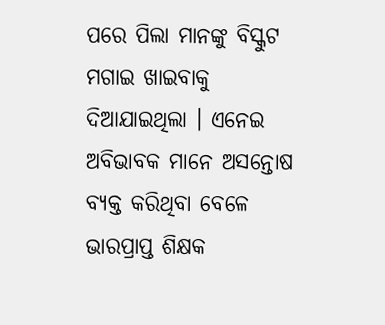ପରେ ପିଲା ମାନଙ୍କୁ ବିସ୍କୁଟ ମଗାଇ ଖାଇବାକୁ ଦିଆଯାଇଥିଲା । ଏନେଇ ଅବିଭାବକ ମାନେ ଅସନ୍ତୋଷ ବ୍ୟକ୍ତ କରିଥିବା ବେଳେ ଭାରପ୍ରାପ୍ତ ଶିକ୍ଷକ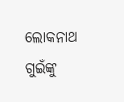ଲୋକନାଥ ଗୁଇଁଙ୍କୁ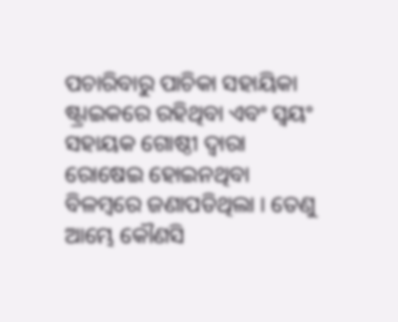ପଚାରିବାରୁ ପାଚିକା ସହାୟିକା ଷ୍ଟ୍ରାଇକରେ ରହିଥିବା ଏବଂ ସ୍ୱୟଂ ସହାୟକ ଗୋଷ୍ଠୀ ଦ୍ୱାରା ରୋଷେଇ ହୋଇନଥିବା ବିଳମ୍ବରେ ଜଣାପଡିଥିଲା । ତେଣୁ ଆମ୍ଭେ କୌଣସି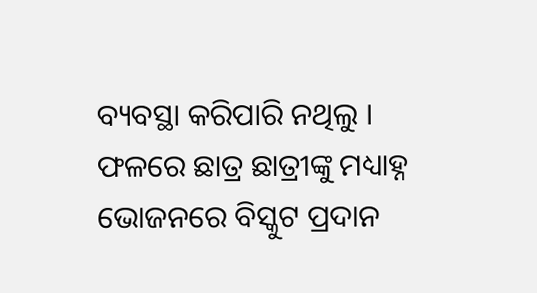ବ୍ୟବସ୍ଥା କରିପାରି ନଥିଲୁ । ଫଳରେ ଛାତ୍ର ଛାତ୍ରୀଙ୍କୁ ମଧ୍ୟାହ୍ନ ଭୋଜନରେ ବିସ୍କୁଟ ପ୍ରଦାନ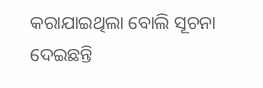କରାଯାଇଥିଲା ବୋଲି ସୂଚନା ଦେଇଛନ୍ତି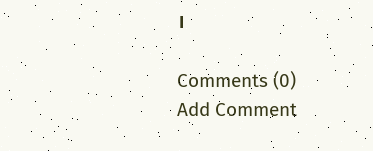।

Comments (0)
Add Comment